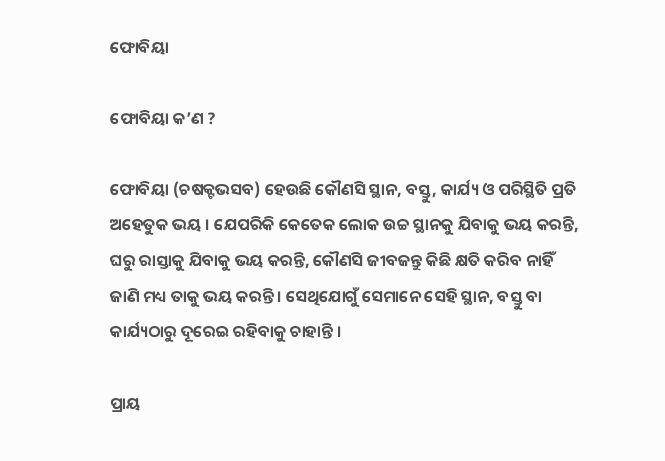ଫୋବିୟା

ଫୋବିୟା କ’ଣ ?

ଫୋବିୟା (ଚଷକ୍ଟଭସବ) ହେଉଛି କୌଣସି ସ୍ଥାନ, ବସ୍ତୁ, କାର୍ଯ୍ୟ ଓ ପରିସ୍ଥିତି ପ୍ରତି ଅହେତୁକ ଭୟ । ଯେପରିକି କେତେକ ଲୋକ ଉଚ୍ଚ ସ୍ଥାନକୁ ଯିବାକୁ ଭୟ କରନ୍ତି, ଘରୁ ରାସ୍ତାକୁ ଯିବାକୁ ଭୟ କରନ୍ତି, କୌଣସି ଜୀବଜନ୍ତୁ କିଛି କ୍ଷତି କରିବ ନାହିଁ ଜାଣି ମଧ୍ୟ ତାକୁ ଭୟ କରନ୍ତି । ସେଥିଯୋଗୁଁ ସେମାନେ ସେହି ସ୍ଥାନ, ବସ୍ତୁ ବା କାର୍ଯ୍ୟଠାରୁ ଦୂରେଇ ରହିବାକୁ ଚାହାନ୍ତି ।

ପ୍ରାୟ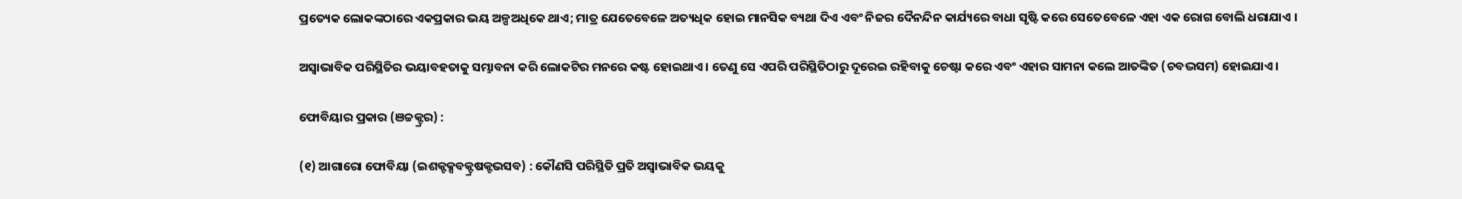ପ୍ରତ୍ୟେକ ଲୋକଙ୍କଠାରେ ଏକପ୍ରକାର ଭୟ ଅଳ୍ପଅଧିକେ ଥାଏ; ମାତ୍ର ଯେତେବେଳେ ଅତ୍ୟଧିକ ହୋଇ ମାନସିକ ବ୍ୟଥା ଦିଏ ଏବଂ ନିଜର ଦୈନନ୍ଦିନ କାର୍ଯ୍ୟରେ ବାଧା ସୃଷ୍ଟି କରେ ସେତେବେଳେ ଏହା ଏକ ରୋଗ ବୋଲି ଧରାଯାଏ ।

ଅସ୍ୱାଭାବିକ ପରିସ୍ଥିତିର ଭୟାବହତାକୁ ସମ୍ଭାବନା କରି ଲୋକଟିର ମନରେ କଷ୍ଟ ହୋଇଥାଏ । ତେଣୁ ସେ ଏପରି ପରିସ୍ଥିତିଠାରୁ ଦୂରେଇ ରହିବାକୁ ଚେଷ୍ଟା କରେ ଏବଂ ଏହାର ସାମନା କଲେ ଆତଙ୍କିତ (ଚବଦ୍ଭସମ) ହୋଇଯାଏ ।

ଫୋବିୟାର ପ୍ରକାର (ଞଚ୍ଚକ୍ଟ୍ରର) :

(୧) ଆଗାରୋ ଫୋବିୟା (ଇଶକ୍ଟକ୍ସବକ୍ଟ୍ରଷକ୍ଟଭସବ) : କୌଣସି ପରିସ୍ଥିତି ପ୍ରତି ଅସ୍ୱାଭାବିକ ଭୟକୁ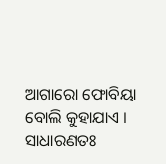ଆଗାରୋ ଫୋବିୟା ବୋଲି କୁହାଯାଏ । ସାଧାରଣତଃ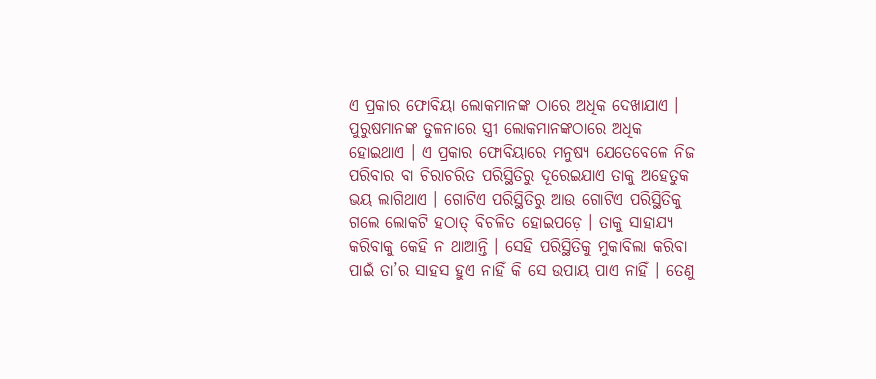ଏ ପ୍ରକାର ଫୋବିୟା ଲୋକମାନଙ୍କ ଠାରେ ଅଧିକ ଦେଖାଯାଏ । ପୁରୁଷମାନଙ୍କ ତୁଳନାରେ ସ୍ତ୍ରୀ ଲୋକମାନଙ୍କଠାରେ ଅଧିକ ହୋଇଥାଏ । ଏ ପ୍ରକାର ଫୋବିୟାରେ ମନୁଷ୍ୟ ଯେତେବେଳେ ନିଜ ପରିବାର ବା ଚିରାଚରିତ ପରିସ୍ଥିତିରୁ ଦୂରେଇଯାଏ ତାକୁ ଅହେତୁକ ଭୟ ଲାଗିଥାଏ । ଗୋଟିଏ ପରିସ୍ଥିତିରୁ ଆଉ ଗୋଟିଏ ପରିସ୍ଥିତିକୁ ଗଲେ ଲୋକଟି ହଠାତ୍ ବିଚଳିତ ହୋଇପଡ଼େ । ତାକୁ ସାହାଯ୍ୟ କରିବାକୁ କେହି ନ ଥାଆନ୍ତି । ସେହି ପରିସ୍ଥିତିକୁ ମୁକାବିଲା କରିବା ପାଇଁ ତା’ର ସାହସ ହୁଏ ନାହିଁ କି ସେ ଉପାୟ ପାଏ ନାହିଁ । ତେଣୁ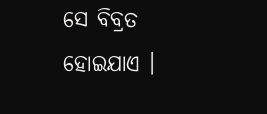ସେ ବିବ୍ରତ ହୋଇଯାଏ ।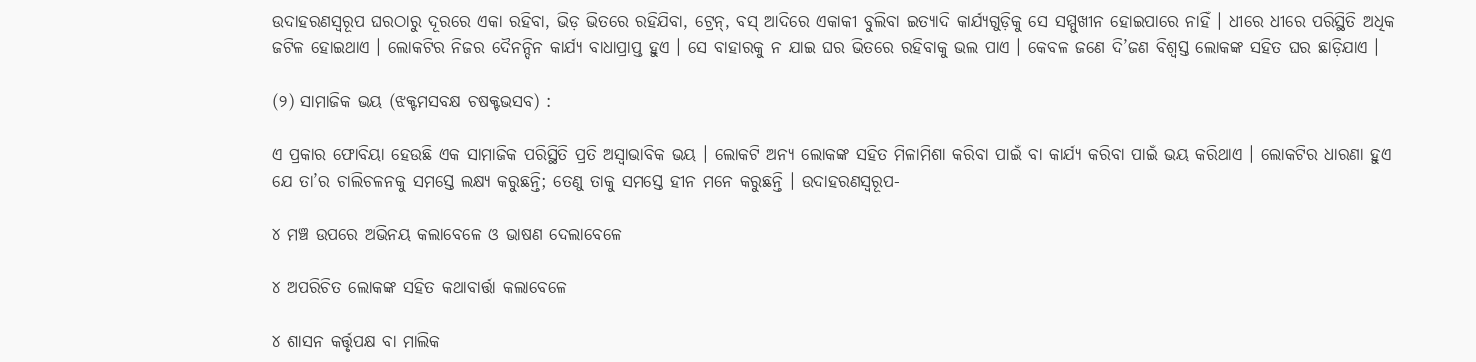ଉଦାହରଣସ୍ୱରୂପ ଘରଠାରୁ ଦୂରରେ ଏକା ରହିବା, ଭିଡ଼ ଭିତରେ ରହିଯିବା, ଟ୍ରେନ୍, ବସ୍ ଆଦିରେ ଏକାକୀ ବୁଲିବା ଇତ୍ୟାଦି କାର୍ଯ୍ୟଗୁଡ଼ିକୁ ସେ ସମ୍ମୁଖୀନ ହୋଇପାରେ ନାହିଁ । ଧୀରେ ଧୀରେ ପରିସ୍ଥିତି ଅଧିକ ଜଟିଳ ହୋଇଥାଏ । ଲୋକଟିର ନିଜର ଦୈନନ୍ଦିନ କାର୍ଯ୍ୟ ବାଧାପ୍ରାପ୍ତ ହୁଏ । ସେ ବାହାରକୁ ନ ଯାଇ ଘର ଭିତରେ ରହିବାକୁ ଭଲ ପାଏ । କେବଳ ଜଣେ ଦି’ଜଣ ବିଶ୍ୱସ୍ତ ଲୋକଙ୍କ ସହିତ ଘର ଛାଡ଼ିଯାଏ ।

(୨) ସାମାଜିକ ଭୟ (ଝକ୍ଟମସବକ୍ଷ ଚଷକ୍ଟଭସବ) :

ଏ ପ୍ରକାର ଫୋବିୟା ହେଉଛି ଏକ ସାମାଜିକ ପରିସ୍ଥିତି ପ୍ରତି ଅସ୍ୱାଭାବିକ ଭୟ । ଲୋକଟି ଅନ୍ୟ ଲୋକଙ୍କ ସହିତ ମିଳାମିଶା କରିବା ପାଇଁ ବା କାର୍ଯ୍ୟ କରିବା ପାଇଁ ଭୟ କରିଥାଏ । ଲୋକଟିର ଧାରଣା ହୁଏ ଯେ ତା’ର ଚାଲିଚଳନକୁ ସମସ୍ତେ ଲକ୍ଷ୍ୟ କରୁଛନ୍ତି; ତେଣୁ ତାକୁ ସମସ୍ତେ ହୀନ ମନେ କରୁଛନ୍ତି । ଉଦାହରଣସ୍ୱରୂପ-

୪ ମଞ୍ଚ ଉପରେ ଅଭିନୟ କଲାବେଳେ ଓ ଭାଷଣ ଦେଲାବେଳେ

୪ ଅପରିଚିତ ଲୋକଙ୍କ ସହିତ କଥାବାର୍ତ୍ତା କଲାବେଳେ

୪ ଶାସନ କର୍ତ୍ତୃପକ୍ଷ ବା ମାଲିକ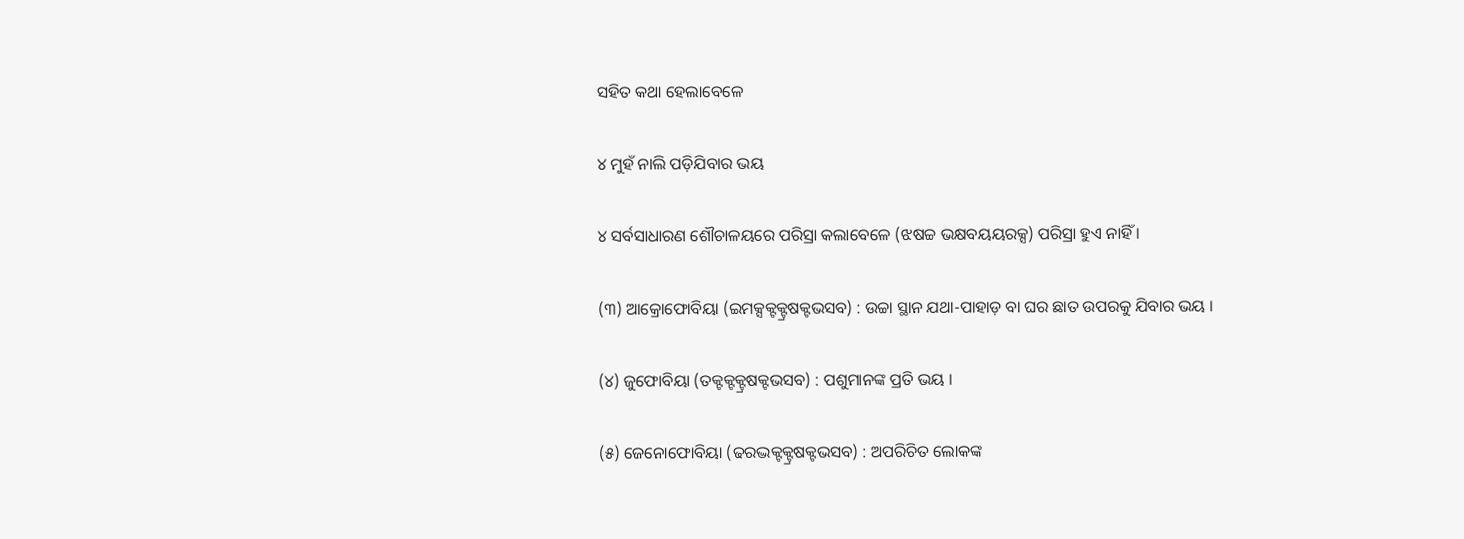ସହିତ କଥା ହେଲାବେଳେ

୪ ମୁହଁ ନାଲି ପଡ଼ିଯିବାର ଭୟ

୪ ସର୍ବସାଧାରଣ ଶୌଚାଳୟରେ ପରିସ୍ରା କଲାବେଳେ (ଝଷଚ୍ଚ ଭକ୍ଷବୟୟରକ୍ସ) ପରିସ୍ରା ହୁଏ ନାହିଁ ।

(୩) ଆକ୍ରୋଫୋବିୟା (ଇମକ୍ସକ୍ଟକ୍ଟ୍ରଷକ୍ଟଭସବ) : ଉଚ୍ଚା ସ୍ଥାନ ଯଥା-ପାହାଡ଼ ବା ଘର ଛାତ ଉପରକୁ ଯିବାର ଭୟ ।

(୪) ଜୁଫୋବିୟା (ତକ୍ଟକ୍ଟକ୍ଟ୍ରଷକ୍ଟଭସବ) : ପଶୁମାନଙ୍କ ପ୍ରତି ଭୟ ।

(୫) ଜେନୋଫୋବିୟା (ଢରଦ୍ଭକ୍ଟକ୍ଟ୍ରଷକ୍ଟଭସବ) : ଅପରିଚିତ ଲୋକଙ୍କ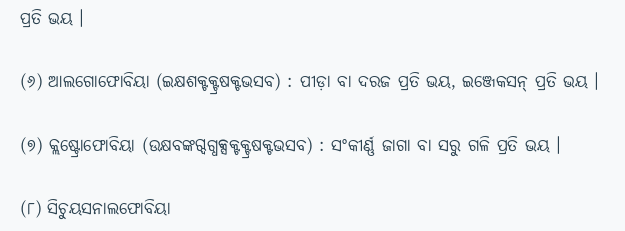ପ୍ରତି ଭୟ ।

(୬) ଆଲଗୋଫୋବିୟା (ଇକ୍ଷଶକ୍ଟକ୍ଟ୍ରଷକ୍ଟଭସବ) : ପୀଡ଼ା ବା ଦରଜ ପ୍ରତି ଭୟ, ଇଞ୍ଜେକସନ୍ ପ୍ରତି ଭୟ ।

(୭) କ୍ଲଷ୍ଟ୍ରୋଫୋବିୟା (ଉକ୍ଷବଙ୍କଗ୍ଦଗ୍ଧକ୍ସକ୍ଟକ୍ଟ୍ରଷକ୍ଟଭସବ) : ସଂକୀର୍ଣ୍ଣ ଜାଗା ବା ସରୁ ଗଳି ପ୍ରତି ଭୟ ।

(୮) ସିଚୁୟସନାଲଫୋବିୟା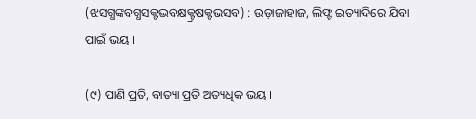(ଝସଗ୍ଧଙ୍କବଗ୍ଧସକ୍ଟଦ୍ଭବକ୍ଷକ୍ଟ୍ରଷକ୍ଟଭସବ) : ଉଡ଼ାଜାହାଜ, ଲିଫ୍ଟ ଇତ୍ୟାଦିରେ ଯିବା ପାଇଁ ଭୟ ।

(୯) ପାଣି ପ୍ରତି, ବାତ୍ୟା ପ୍ରତି ଅତ୍ୟଧିକ ଭୟ ।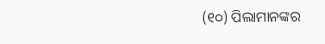(୧୦) ପିଲାମାନଙ୍କର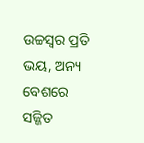ଉଚ୍ଚସ୍ୱର ପ୍ରତି ଭୟ, ଅନ୍ୟ ବେଶରେ ସଜ୍ଜିତ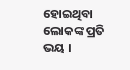ହୋଇଥିବା ଲୋକଙ୍କ ପ୍ରତି ଭୟ ।